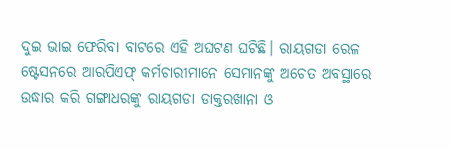ଦୁଇ ଭାଇ ଫେରିବା ବାଟରେ ଏହି ଅଘଟଣ ଘଟିଛି। ରାୟଗଡା ରେଳ ଷ୍ଟେସନରେ ଆରପିଏଫ୍ କର୍ମଚାରୀମାନେ ସେମାନଙ୍କୁ ଅଚେତ ଅବସ୍ଥାରେ ଉଦ୍ଧାର କରି ଗଙ୍ଗାଧରଙ୍କୁ ରାୟଗଡା ଡାକ୍ତରଖାନା ଓ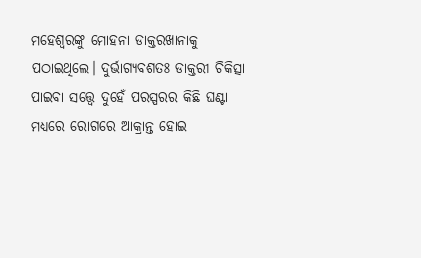ମହେଶ୍ୱରଙ୍କୁ ମୋହନା ଡାକ୍ତରଖାନାକୁ ପଠାଇଥିଲେ। ଦୁର୍ଭାଗ୍ୟବଶତଃ ଡାକ୍ତରୀ ଚିକିତ୍ସା ପାଇବା ସତ୍ତ୍ୱେ ଦୁହେଁ ପରସ୍ପରର କିଛି ଘଣ୍ଟା ମଧ୍ୟରେ ରୋଗରେ ଆକ୍ରାନ୍ତ ହୋଇ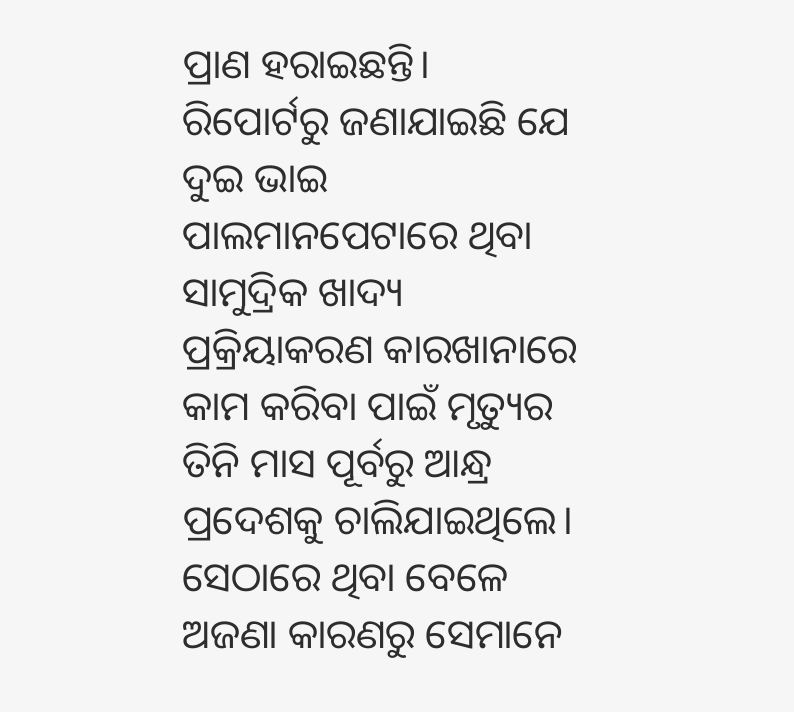ପ୍ରାଣ ହରାଇଛନ୍ତି।
ରିପୋର୍ଟରୁ ଜଣାଯାଇଛି ଯେ ଦୁଇ ଭାଇ ପାଲମାନପେଟାରେ ଥିବା ସାମୁଦ୍ରିକ ଖାଦ୍ୟ ପ୍ରକ୍ରିୟାକରଣ କାରଖାନାରେ କାମ କରିବା ପାଇଁ ମୃତ୍ୟୁର ତିନି ମାସ ପୂର୍ବରୁ ଆନ୍ଧ୍ର ପ୍ରଦେଶକୁ ଚାଲିଯାଇଥିଲେ। ସେଠାରେ ଥିବା ବେଳେ ଅଜଣା କାରଣରୁ ସେମାନେ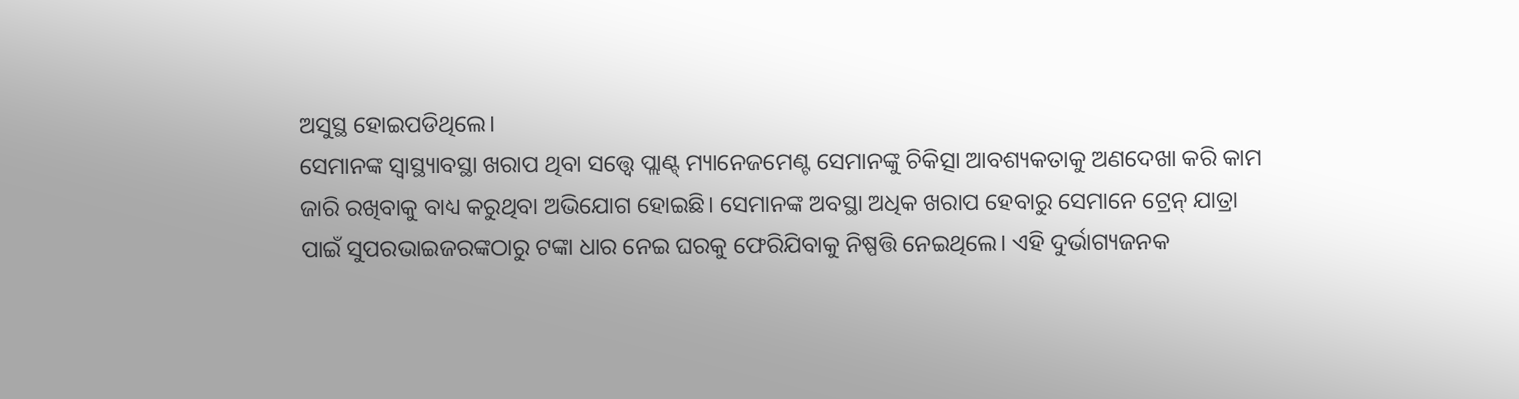ଅସୁସ୍ଥ ହୋଇପଡିଥିଲେ।
ସେମାନଙ୍କ ସ୍ବାସ୍ଥ୍ୟାବସ୍ଥା ଖରାପ ଥିବା ସତ୍ତ୍ୱେ ପ୍ଲାଣ୍ଟ୍ ମ୍ୟାନେଜମେଣ୍ଟ ସେମାନଙ୍କୁ ଚିକିତ୍ସା ଆବଶ୍ୟକତାକୁ ଅଣଦେଖା କରି କାମ ଜାରି ରଖିବାକୁ ବାଧ୍ୟ କରୁଥିବା ଅଭିଯୋଗ ହୋଇଛି। ସେମାନଙ୍କ ଅବସ୍ଥା ଅଧିକ ଖରାପ ହେବାରୁ ସେମାନେ ଟ୍ରେନ୍ ଯାତ୍ରା ପାଇଁ ସୁପରଭାଇଜରଙ୍କଠାରୁ ଟଙ୍କା ଧାର ନେଇ ଘରକୁ ଫେରିଯିବାକୁ ନିଷ୍ପତ୍ତି ନେଇଥିଲେ। ଏହି ଦୁର୍ଭାଗ୍ୟଜନକ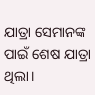ଯାତ୍ରା ସେମାନଙ୍କ ପାଇଁ ଶେଷ ଯାତ୍ରା ଥିଲା।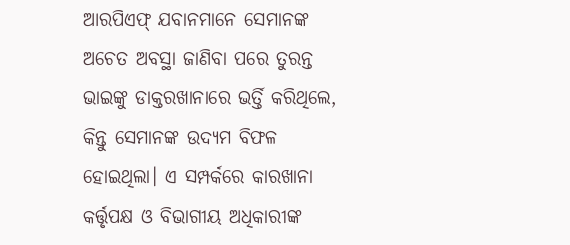ଆରପିଏଫ୍ ଯବାନମାନେ ସେମାନଙ୍କ ଅଚେତ ଅବସ୍ଥା ଜାଣିବା ପରେ ତୁରନ୍ତ ଭାଇଙ୍କୁ ଡାକ୍ତରଖାନାରେ ଭର୍ତ୍ତି କରିଥିଲେ, କିନ୍ତୁ ସେମାନଙ୍କ ଉଦ୍ୟମ ବିଫଳ ହୋଇଥିଲା। ଏ ସମ୍ପର୍କରେ କାରଖାନା କର୍ତ୍ତୃପକ୍ଷ ଓ ବିଭାଗୀୟ ଅଧିକାରୀଙ୍କ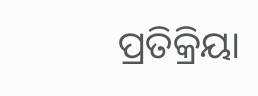ପ୍ରତିକ୍ରିୟା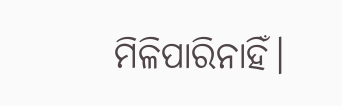ମିଳିପାରିନାହିଁ।